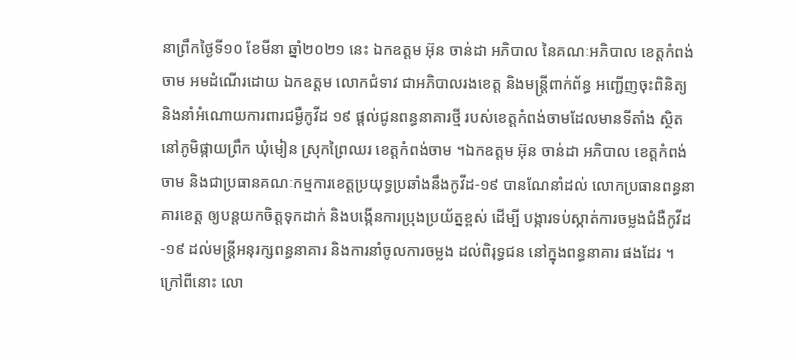នាព្រឹកថ្ងៃទី១០ ខែមីនា ឆ្នាំ២០២១ នេះ ឯកឧត្តម អ៊ុន ចាន់ដា អភិបាល នៃគណៈអភិបាល ខេត្តកំពង់ចាម អមដំណើរដោយ ឯកឧត្តម លោកជំទាវ ជាអភិបាលរងខេត្ត និងមន្ត្រីពាក់ព័ន្ធ អញ្ជើញចុះពិនិត្យ និងនាំអំណោយការពារជម្ងឺកូវីដ ១៩ ផ្ដល់ជូនពន្ធនាគារថ្មី របស់ខេត្តកំពង់ចាមដែលមានទីតាំង ស្ថិតនៅភូមិផ្កាយព្រឹក ឃុំមៀន ស្រុកព្រៃឈរ ខេត្តកំពង់ចាម ។ឯកឧត្តម អ៊ុន ចាន់ដា អភិបាល ខេត្តកំពង់ចាម និងជាប្រធានគណៈកម្មការខេត្តប្រយុទ្ធប្រឆាំងនឹងកូវីដ-១៩ បានណែនាំដល់ លោកប្រធានពន្ធនាគារខេត្ត ឲ្យបន្តយកចិត្តទុកដាក់ និងបង្កើនការប្រុងប្រយ័ត្នខ្ពស់ ដើម្បី បង្ការទប់ស្កាត់ការចម្លងជំងឺកូវីដ-១៩ ដល់មន្ត្រីអនុរក្សពន្ធនាគារ និងការនាំចូលការចម្លង ដល់ពិរុទ្ធជន នៅក្នុងពន្ធនាគារ ផងដែរ ។ ក្រៅពីនោះ លោ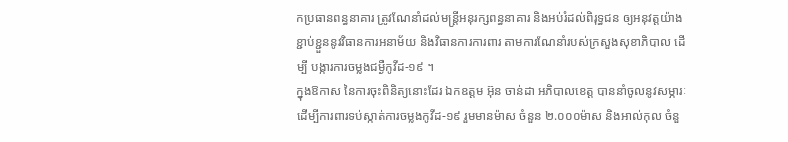កប្រធានពន្ធនាគារ ត្រូវណែនាំដល់មន្ត្រីអនុរក្សពន្ធនាគារ និងអប់រំដល់ពិរុទ្ធជន ឲ្យអនុវត្តយ៉ាងខ្ជាប់ខ្ជួននូវវិធានការអនាម័យ និងវិធានការការពារ តាមការណែនាំរបស់ក្រសួងសុខាភិបាល ដើម្បី បង្ការការចម្លងជម្ងឺកូវីដ-១៩ ។
ក្នុងឱកាស នៃការចុះពិនិត្យនោះដែរ ឯកឧត្តម អ៊ុន ចាន់ដា អភិបាលខេត្ត បាននាំចូលនូវសម្ភារៈ ដើម្បីការពារទប់ស្កាត់ការចម្លងកូវីដ-១៩ រួមមានម៉ាស ចំនួន ២.០០០ម៉ាស និងអាល់កុល ចំនួ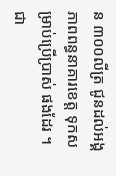ន ៣០០លីត្រ ជូនដល់អង្គភាពពន្ធនាគារខេត្ត ទុកសម្រាប់ប្រើប្រាស់ ផងដែរ ។ជា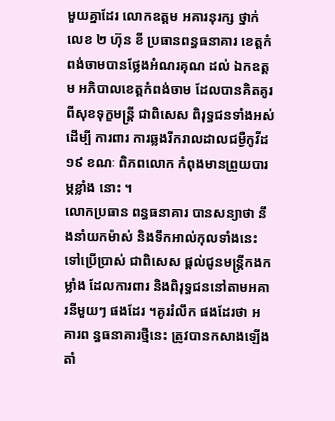មួយគ្នាដែរ លោកឧត្តម អគារនុរក្ស ថ្នាក់ លេខ ២ ហ៊ុន ខី ប្រធានពន្ធធនាគារ ខេត្តកំពង់ចាមបានថ្លែងអំណរគុណ ដល់ ឯកឧត្តម អភិបាលខេត្តកំពង់ចាម ដែលបានគិតគូរពីសុខទុក្ខមន្ត្រី ជាពិសេស ពិរុទ្ធជនទាំងអស់ ដើម្បី ការពារ ការឆ្លងរីករាលដាលជម្ងឺកូវីដ ១៩ ខណៈ ពិភពលោក កំពុងមានព្រួយបារម្ភខ្លាំង នោះ ។
លោកប្រធាន ពន្ធធនាគារ បានសន្យាថា នឹងនាំយកម៉ាស់ និងទឹកអាល់កុលទាំងនេះ ទៅប្រើប្រាស់ ជាពិសេស ផ្ដល់ជូនមន្ត្រីកងកម្លាំង ដែលការពារ និងពិរុទ្ធជននៅតាមអគារនីមួយៗ ផងដែរ ។គូររំលឹក ផងដែរថា អគារព ន្ធធនាគារថ្មីនេះ ត្រូវបានកសាងឡើង តាំ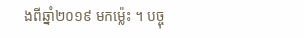ងពីឆ្នាំ២០១៩ មកម្ល៉េះ ។ បច្ចុ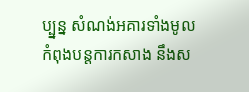ប្ប្នន្ន សំណង់អគារទាំងមូល កំពុងបន្តការកសាង នឹងស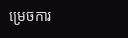ម្រេចការ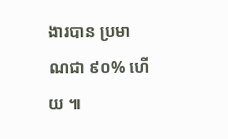ងារបាន ប្រមាណជា ៩០% ហើយ ៕